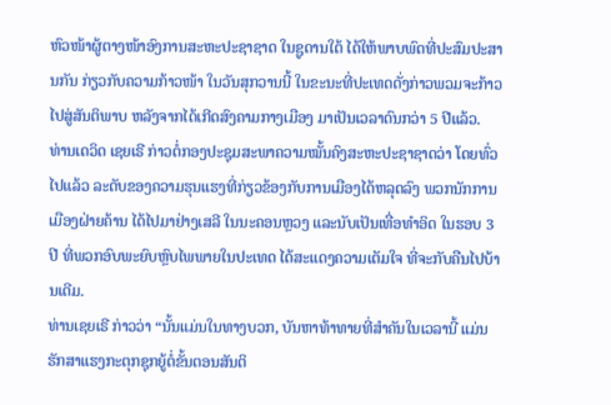ຫົວໜ້າຜູ້ຕາງໜ້າອົງການສະຫະປະຊາຊາດ ໃນຊູດານໃຕ້ ໄດ້ໃຫ້ພາບພົດທີ່ປະສົມປະສານກັນ ກ່ຽວກັບຄວາມກ້າວໜ້າ ໃນວັນສຸກວານນີ້ ໃນຂະນະທີ່ປະເທດດັ່ງກ່າວພວມຈະກ້າວໄປສູ່ສັນຕິພາບ ຫລັງຈາກໄດ້ເກີດສົງຄາມກາງເມືອງ ມາເປັນເວລາດົນກວ່າ 5 ປີແລ້ວ.
ທ່ານເດວິດ ເຊຍເຣີ ກ່າວຕໍ່ກອງປະຊຸມສະພາຄວາມໝັ້ນຄົງສະຫະປະຊາຊາດວ່າ ໂດຍທົ່ວໄປແລ້ວ ລະດັບຂອງຄວາມຮຸນແຮງທີ່ກ່ຽວຂ້ອງກັບການເມືອງໄດ້ຫລຸດລົງ ພວກນັກການເມືອງຝ່າຍຄ້ານ ໄດ້ໄປມາຢ່າງເສລີ ໃນນະຄອນຫຼວງ ແລະນັບເປັນເທື່ອທຳອິດ ໃນຮອບ 3 ປີ ທີ່ພວກອົບພະຍົບຫຼົບໄພພາຍໃນປະເທດ ໄດ້ສະແດງຄວາມເຕັມໃຈ ທີ່ຈະກັບຄືນໄປບ້ານເດີມ.
ທ່ານເຊຍເຣີ ກ່າວວ່າ “ນັ້ນແມ່ນໃນທາງບວກ, ບັນຫາທ້າທາຍທີ່ສຳຄັນໃນເວລານີ້ ແມ່ນຮັກສາແຮງກະຕຸກຊຸກຍູ້ຕໍ່ຂັ້ນຕອນສັນຕິ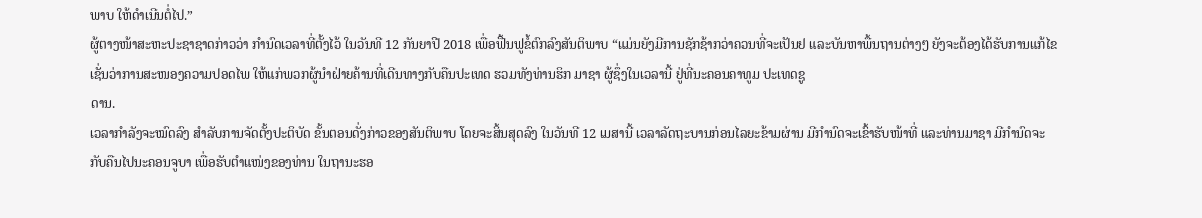ພາບ ໃຫ້ດຳເນີນຕໍ່ໄປ.”
ຜູ້ຕາງໜ້າສະຫະປະຊາຊາດກ່າວວ່າ ກຳນົດເວລາທີ່ຕັ້ງໄວ້ ໃນວັນທີ 12 ກັນຍາປີ 2018 ເພື່ອຟື້ນຟູຂໍ້ຕົກລົງສັນຕິພາບ “ແມ່ນຍັງມີການຊັກຊ້າກວ່າຄວນທີ່ຈະເປັນຢ ແລະບັນຫາພື້ນຖານຕ່າງໆ ຍັງຈະຕ້ອງໄດ້ຮັບການແກ້ໄຂ ເຊັ່ນວ່າການສະໜອງຄວາມປອດໄພ ໃຫ້ແກ່ພວກຜູ້ນຳຝ່າຍຄ້ານທີ່ເດີນທາງກັບຄືນປະເທດ ຮວມທັງທ່ານຮິກ ມາຊາ ຜູ້ຊຶ່ງໃນເວລານີ້ ຢູ່ທີ່ນະຄອນຄາທູມ ປະເທດຊູ
ດານ.
ເວລາກຳລັງຈະໝົດລົງ ສຳລັບການຈັດຕັ້ງປະຕິບັດ ຂັ້ນຕອນດັ່ງກ່າວຂອງສັນຕິພາບ ໂດຍຈະສິ້ນສຸດລົງ ໃນວັນທີ 12 ເມສານີ້ ເວລາລັດຖະບານກ່ອນໄລຍະຂ້າມຜ່ານ ມີກຳນົດຈະເຂົ້າຮັບໜ້າທີ່ ແລະທ່ານມາຊາ ມີກຳນົດຈະກັບຄືນໄປນະຄອນຈູບາ ເພື່ອຮັບຕຳແໜ່ງຂອງທ່ານ ໃນຖານະຮອ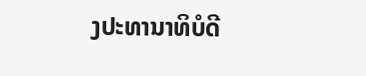ງປະທານາທິບໍດີ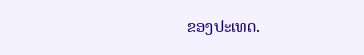ຂອງປະເທດ.